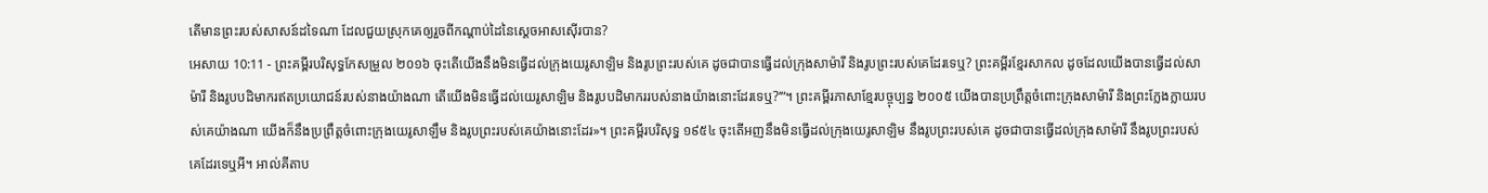តើមានព្រះរបស់សាសន៍ដទៃណា ដែលជួយស្រុកគេឲ្យរួចពីកណ្ដាប់ដៃនៃស្តេចអាសស៊ើរបាន?
អេសាយ 10:11 - ព្រះគម្ពីរបរិសុទ្ធកែសម្រួល ២០១៦ ចុះតើយើងនឹងមិនធ្វើដល់ក្រុងយេរូសាឡិម និងរូបព្រះរបស់គេ ដូចជាបានធ្វើដល់ក្រុងសាម៉ារី និងរូបព្រះរបស់គេដែរទេឬ? ព្រះគម្ពីរខ្មែរសាកល ដូចដែលយើងបានធ្វើដល់សាម៉ារី និងរូបបដិមាករឥតប្រយោជន៍របស់នាងយ៉ាងណា តើយើងមិនធ្វើដល់យេរូសាឡិម និងរូបបដិមាកររបស់នាងយ៉ាងនោះដែរទេឬ?’”។ ព្រះគម្ពីរភាសាខ្មែរបច្ចុប្បន្ន ២០០៥ យើងបានប្រព្រឹត្តចំពោះក្រុងសាម៉ារី និងព្រះក្លែងក្លាយរបស់គេយ៉ាងណា យើងក៏នឹងប្រព្រឹត្តចំពោះក្រុងយេរូសាឡឹម និងរូបព្រះរបស់គេយ៉ាងនោះដែរ»។ ព្រះគម្ពីរបរិសុទ្ធ ១៩៥៤ ចុះតើអញនឹងមិនធ្វើដល់ក្រុងយេរូសាឡិម នឹងរូបព្រះរបស់គេ ដូចជាបានធ្វើដល់ក្រុងសាម៉ារី នឹងរូបព្រះរបស់គេដែរទេឬអី។ អាល់គីតាប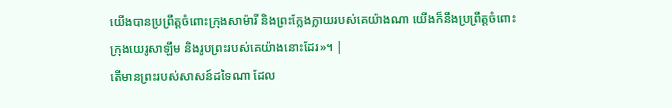យើងបានប្រព្រឹត្តចំពោះក្រុងសាម៉ារី និងព្រះក្លែងក្លាយរបស់គេយ៉ាងណា យើងក៏នឹងប្រព្រឹត្តចំពោះក្រុងយេរូសាឡឹម និងរូបព្រះរបស់គេយ៉ាងនោះដែរ»។ |
តើមានព្រះរបស់សាសន៍ដទៃណា ដែល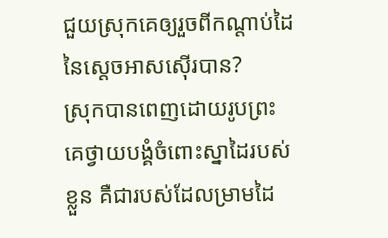ជួយស្រុកគេឲ្យរួចពីកណ្ដាប់ដៃនៃស្តេចអាសស៊ើរបាន?
ស្រុកបានពេញដោយរូបព្រះ គេថ្វាយបង្គំចំពោះស្នាដៃរបស់ខ្លួន គឺជារបស់ដែលម្រាមដៃ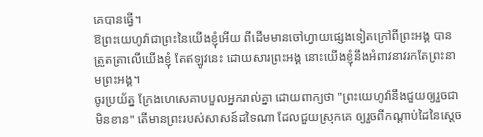គេបានធ្វើ។
ឱព្រះយេហូវ៉ាជាព្រះនៃយើងខ្ញុំអើយ ពីដើមមានចៅហ្វាយផ្សេងទៀតក្រៅពីព្រះអង្គ បានត្រួតត្រាលើយើងខ្ញុំ តែឥឡូវនេះ ដោយសារព្រះអង្គ នោះយើងខ្ញុំនឹងអំពាវនាវរកតែព្រះនាមព្រះអង្គ។
ចូរប្រយ័ត្ន ក្រែងហេសេគាបបួលអ្នករាល់គ្នា ដោយពាក្យថា "ព្រះយេហូវ៉ានឹងជួយឲ្យរួចជាមិនខាន" តើមានព្រះរបស់សាសន៍ដទៃណា ដែលជួយស្រុកគេ ឲ្យរួចពីកណ្ដាប់ដៃនៃស្តេច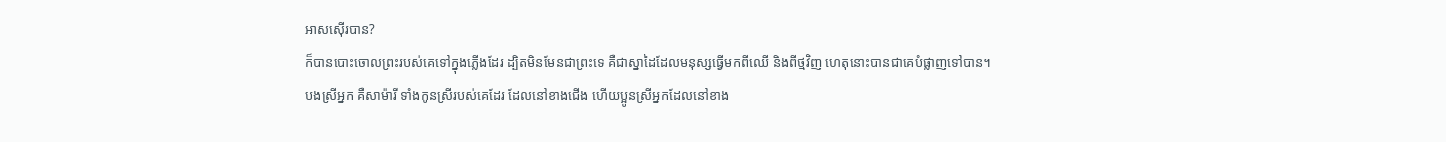អាសស៊ើរបាន?
ក៏បានបោះចោលព្រះរបស់គេទៅក្នុងភ្លើងដែរ ដ្បិតមិនមែនជាព្រះទេ គឺជាស្នាដៃដែលមនុស្សធ្វើមកពីឈើ និងពីថ្មវិញ ហេតុនោះបានជាគេបំផ្លាញទៅបាន។
បងស្រីអ្នក គឺសាម៉ារី ទាំងកូនស្រីរបស់គេដែរ ដែលនៅខាងជើង ហើយប្អូនស្រីអ្នកដែលនៅខាង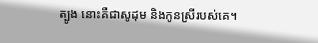ត្បូង នោះគឺជាសូដុម និងកូនស្រីរបស់គេ។